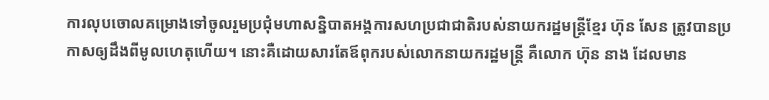ការលុបចោលគម្រោងទៅចូលរួមប្រជុំមហាសន្និបាតអង្គការសហប្រជាជាតិរបស់នាយករដ្ឋមន្រ្តីខ្មែរ ហ៊ុន សែន ត្រូវបានប្រកាសឲ្យដឹងពីមូលហេតុហើយ។ នោះគឺដោយសារតែឪពុករបស់លោកនាយករដ្ឋមន្រ្តី គឺលោក ហ៊ុន នាង ដែលមាន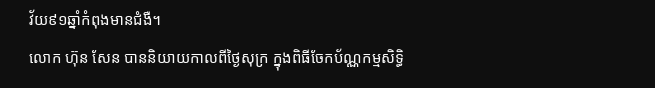វ័យ៩១ឆ្នាំកំពុងមានជំងឺ។
លោក ហ៊ុន សែន បាននិយាយកាលពីថ្ងៃសុក្រ ក្នុងពិធីចែកប័ណ្ណកម្មសិទ្ធិ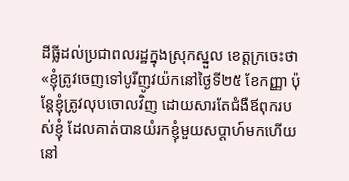ដីធ្លីដល់ប្រជាពលរដ្ឋក្នុងស្រុកស្នួល ខេត្តក្រចេះថា «ខ្ញុំត្រូវចេញទៅបូរីញូវយ៉កនៅថ្ងៃទី២៥ ខែកញ្ញា ប៉ុន្តែខ្ញុំត្រូវលុបចោលវិញ ដោយសារតែជំងឺឪពុករបស់ខ្ញុំ ដែលគាត់បានយំរកខ្ញុំមួយសប្តាហ៍មកហើយ នៅ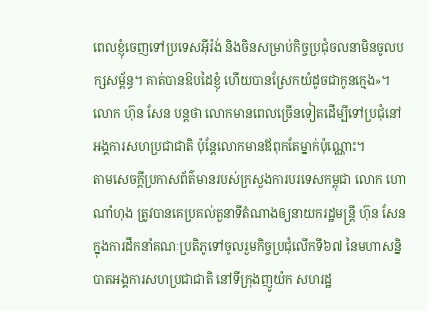ពេលខ្ញុំចេញទៅប្រទេសអ៊ីរ៉ង់ និងចិនសម្រាប់កិច្ចប្រជុំចលនាមិនចូលបក្សសម្ព័ន្ធ។ គាត់បានឱបដៃខ្ញុំ ហើយបានស្រែកយំដូចជាកូនក្មេង»។
លោក ហ៊ុន សែន បន្តថា លោកមានពេលច្រើនទៀតដើម្បីទៅប្រជុំនៅអង្គការសហប្រជាជាតិ ប៉ុន្តែលោកមានឪពុកតែម្នាក់ប៉ុណ្ណោះ។
តាមសេចក្តីប្រកាសព័ត៌មានរបស់ក្រសួងការបរទេសកម្ពុជា លោក ហោ ណាំហុង ត្រូវបានគេប្រគល់តួនាទីតំណាងឲ្យនាយករដ្ឋមន្រ្តី ហ៊ុន សែន ក្នុងការដឹកនាំគណៈប្រតិភូទៅចូលរួមកិច្ចប្រជុំលើកទី៦៧ នៃមហាសន្និបាតអង្គការសហប្រជាជាតិ នៅទីក្រុងញូយ៉ក សហរដ្ឋ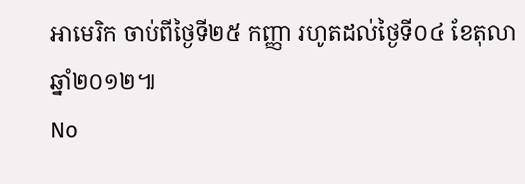អាមេរិក ចាប់ពីថ្ងៃទី២៥ កញ្ញា រហូតដល់ថ្ងៃទី០៤ ខែតុលា ឆ្នាំ២០១២៕
No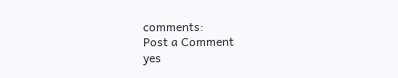comments:
Post a Comment
yes